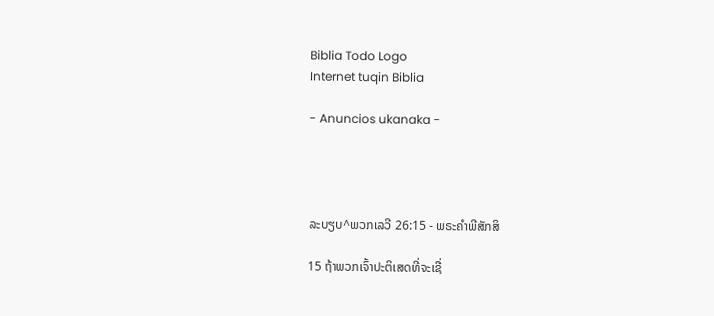Biblia Todo Logo
Internet tuqin Biblia

- Anuncios ukanaka -




ລະບຽບ^ພວກເລວີ 26:15 - ພຣະຄຳພີສັກສິ

15 ຖ້າພວກເຈົ້າປະຕິເສດທີ່ຈະເຊື່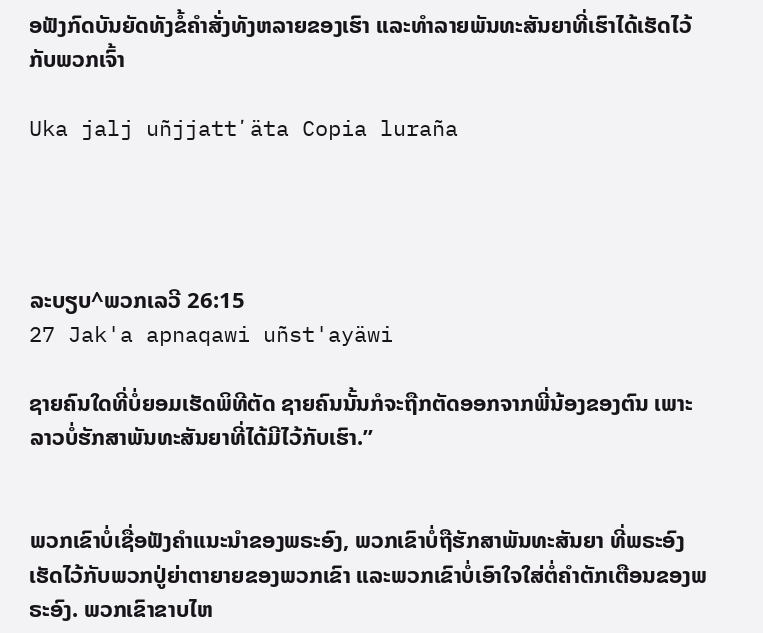ອຟັງກົດບັນຍັດທັງຂໍ້ຄຳສັ່ງທັງຫລາຍຂອງເຮົາ ແລະທຳລາຍພັນທະສັນຍາທີ່ເຮົາໄດ້ເຮັດໄວ້ກັບພວກເຈົ້າ

Uka jalj uñjjattʼäta Copia luraña




ລະບຽບ^ພວກເລວີ 26:15
27 Jak'a apnaqawi uñst'ayäwi

ຊາຍຄົນໃດທີ່ບໍ່ຍອມເຮັດພິທີຕັດ ຊາຍຄົນນັ້ນກໍຈະຖືກຕັດອອກຈາກພີ່ນ້ອງຂອງຕົນ ເພາະລາວບໍ່ຮັກສາພັນທະສັນຍາທີ່ໄດ້ມີໄວ້ກັບເຮົາ.”


ພວກເຂົາບໍ່ເຊື່ອຟັງຄຳແນະນຳຂອງພຣະອົງ, ພວກເຂົາບໍ່ຖືຮັກສາພັນທະສັນຍາ ທີ່ພຣະອົງເຮັດໄວ້ກັບພວກປູ່ຍ່າຕາຍາຍຂອງພວກເຂົາ ແລະພວກເຂົາບໍ່ເອົາໃຈໃສ່ຕໍ່ຄຳຕັກເຕືອນຂອງພຣະອົງ. ພວກເຂົາຂາບໄຫ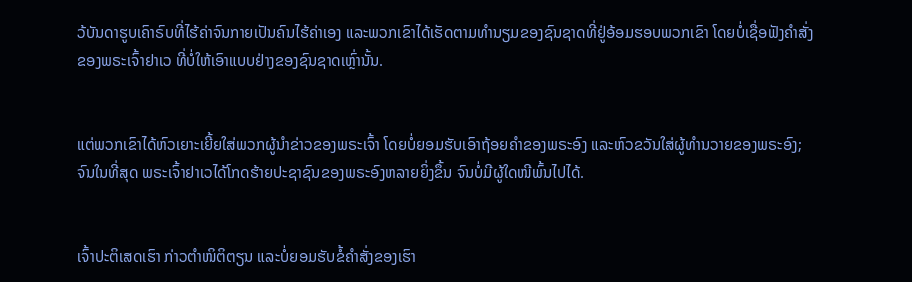ວ້ບັນດາຮູບເຄົາຣົບທີ່ໄຮ້ຄ່າຈົນກາຍເປັນຄົນໄຮ້ຄ່າເອງ ແລະພວກເຂົາໄດ້ເຮັດຕາມທຳນຽມຂອງຊົນຊາດທີ່ຢູ່ອ້ອມຮອບພວກເຂົາ ໂດຍບໍ່ເຊື່ອຟັງຄຳສັ່ງຂອງພຣະເຈົ້າຢາເວ ທີ່ບໍ່ໃຫ້ເອົາແບບຢ່າງຂອງຊົນຊາດເຫຼົ່ານັ້ນ.


ແຕ່ພວກເຂົາໄດ້ຫົວເຍາະເຍີ້ຍໃສ່ພວກຜູ້ນຳຂ່າວຂອງພຣະເຈົ້າ ໂດຍບໍ່ຍອມຮັບເອົາຖ້ອຍຄຳຂອງພຣະອົງ ແລະຫົວຂວັນໃສ່ຜູ້ທຳນວາຍຂອງພຣະອົງ; ຈົນໃນທີ່ສຸດ ພຣະເຈົ້າຢາເວໄດ້ໂກດຮ້າຍປະຊາຊົນຂອງພຣະອົງຫລາຍຍິ່ງຂຶ້ນ ຈົນບໍ່ມີຜູ້ໃດໜີພົ້ນໄປໄດ້.


ເຈົ້າປະຕິເສດເຮົາ ກ່າວຕຳໜິຕິຕຽນ ແລະບໍ່ຍອມຮັບຂໍ້ຄຳສັ່ງຂອງເຮົາ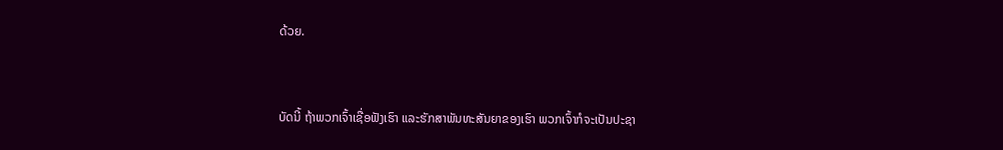ດ້ວຍ.


ບັດນີ້ ຖ້າພວກເຈົ້າເຊື່ອຟັງເຮົາ ແລະຮັກສາພັນທະສັນຍາຂອງເຮົາ ພວກເຈົ້າກໍຈະເປັນປະຊາ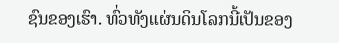ຊົນຂອງເຮົາ. ທົ່ວທັງແຜ່ນດິນໂລກນີ້ເປັນຂອງ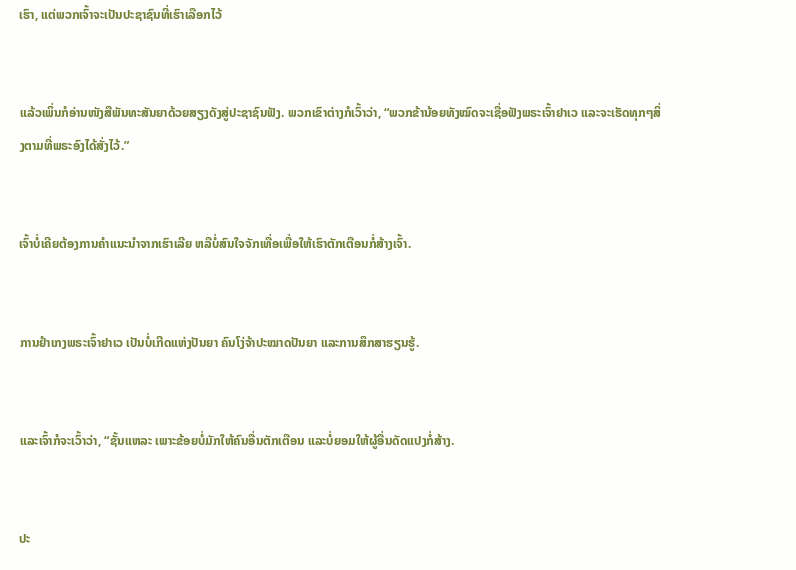ເຮົາ, ແຕ່ພວກເຈົ້າຈະເປັນປະຊາຊົນທີ່ເຮົາເລືອກໄວ້


ແລ້ວເພິ່ນກໍອ່ານໜັງສືພັນທະສັນຍາດ້ວຍສຽງດັງສູ່ປະຊາຊົນຟັງ. ພວກເຂົາຕ່າງກໍເວົ້າວ່າ, “ພວກຂ້ານ້ອຍທັງໝົດຈະເຊື່ອຟັງພຣະເຈົ້າຢາເວ ແລະຈະເຮັດທຸກໆສິ່ງຕາມທີ່ພຣະອົງໄດ້ສັ່ງໄວ້.”


ເຈົ້າບໍ່ເຄີຍຕ້ອງການຄຳແນະນຳຈາກເຮົາເລີຍ ຫລືບໍ່ສົນໃຈຈັກເທື່ອເພື່ອໃຫ້ເຮົາຕັກເຕືອນກໍ່ສ້າງເຈົ້າ.


ການຢຳເກງພຣະເຈົ້າຢາເວ ເປັນບໍ່ເກີດແຫ່ງປັນຍາ ຄົນໂງ່ຈ້າປະໝາດປັນຍາ ແລະການສຶກສາຮຽນຮູ້.


ແລະເຈົ້າກໍຈະເວົ້າວ່າ, “ຊັ້ນແຫລະ ເພາະຂ້ອຍບໍ່ມັກໃຫ້ຄົນອື່ນຕັກເຕືອນ ແລະບໍ່ຍອມໃຫ້ຜູ້ອື່ນດັດແປງກໍ່ສ້າງ.


ປະ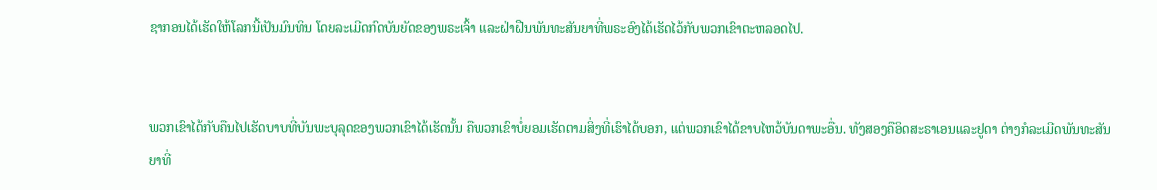ຊາກອນໄດ້ເຮັດໃຫ້ໂລກນີ້ເປັນມົນທິນ ໂດຍລະເມີດກົດບັນຍັດຂອງພຣະເຈົ້າ ແລະຝ່າຝືນພັນທະສັນຍາທີ່ພຣະອົງໄດ້ເຮັດໄວ້ກັບພວກເຂົາຕະຫລອດໄປ.


ພວກເຂົາໄດ້ກັບຄືນໄປເຮັດບາບທີ່ບັນພະບຸລຸດຂອງພວກເຂົາໄດ້ເຮັດນັ້ນ ຄືພວກເຂົາບໍ່ຍອມເຮັດຕາມສິ່ງທີ່ເຮົາໄດ້ບອກ, ແຕ່ພວກເຂົາໄດ້ຂາບໄຫວ້ບັນດາພະອື່ນ. ທັງສອງຄືອິດສະຣາເອນແລະຢູດາ ຕ່າງກໍລະເມີດພັນທະສັນຍາທີ່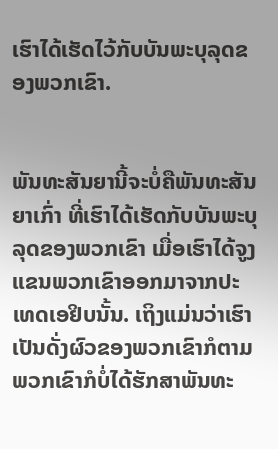ເຮົາໄດ້ເຮັດໄວ້ກັບບັນພະບຸລຸດຂອງພວກເຂົາ.


ພັນທະສັນຍານີ້ຈະບໍ່ຄືພັນທະສັນຍາເກົ່າ ທີ່ເຮົາໄດ້ເຮັດກັບບັນພະບຸລຸດຂອງພວກເຂົາ ເມື່ອເຮົາໄດ້ຈູງແຂນພວກເຂົາອອກມາຈາກປະເທດເອຢິບນັ້ນ. ເຖິງແມ່ນວ່າເຮົາເປັນດັ່ງຜົວຂອງພວກເຂົາກໍຕາມ ພວກເຂົາກໍບໍ່ໄດ້ຮັກສາພັນທະ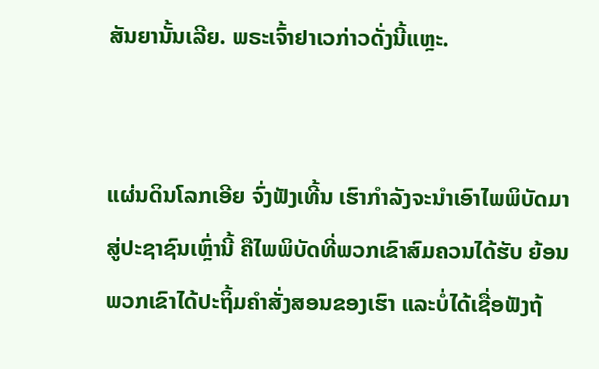ສັນຍານັ້ນເລີຍ. ພຣະເຈົ້າຢາເວກ່າວດັ່ງນີ້ແຫຼະ.


ແຜ່ນດິນໂລກເອີຍ ຈົ່ງຟັງເທີ້ນ ເຮົາກຳລັງຈະນຳເອົາໄພພິບັດມາສູ່ປະຊາຊົນເຫຼົ່ານີ້ ຄືໄພພິບັດທີ່ພວກເຂົາສົມຄວນໄດ້ຮັບ ຍ້ອນພວກເຂົາໄດ້ປະຖິ້ມຄຳສັ່ງສອນຂອງເຮົາ ແລະບໍ່ໄດ້ເຊື່ອຟັງຖ້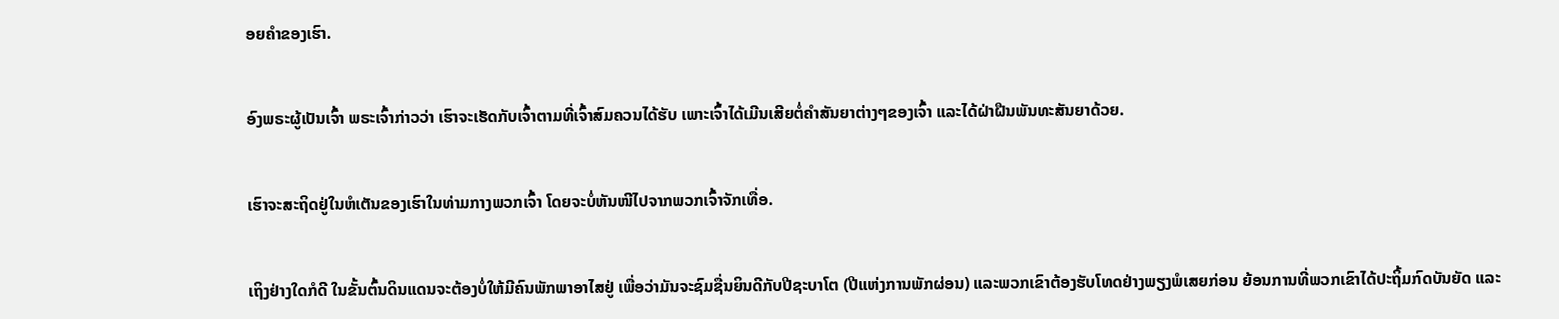ອຍຄຳຂອງເຮົາ.


ອົງພຣະຜູ້ເປັນເຈົ້າ ພຣະເຈົ້າກ່າວວ່າ ເຮົາຈະເຮັດກັບເຈົ້າຕາມທີ່ເຈົ້າສົມຄວນໄດ້ຮັບ ເພາະເຈົ້າໄດ້ເມີນເສີຍຕໍ່ຄຳສັນຍາຕ່າງໆຂອງເຈົ້າ ແລະໄດ້ຝ່າຝືນພັນທະສັນຍາດ້ວຍ.


ເຮົາຈະສະຖິດຢູ່ໃນຫໍເຕັນຂອງເຮົາໃນທ່າມກາງພວກເຈົ້າ ໂດຍຈະບໍ່ຫັນໜີໄປຈາກພວກເຈົ້າຈັກເທື່ອ.


ເຖິງຢ່າງໃດກໍດີ ໃນຂັ້ນຕົ້ນດິນແດນຈະຕ້ອງບໍ່ໃຫ້ມີຄົນພັກພາອາໄສຢູ່ ເພື່ອວ່າມັນຈະຊົມຊື່ນຍິນດີກັບປີຊະບາໂຕ (ປີແຫ່ງການພັກຜ່ອນ) ແລະພວກເຂົາຕ້ອງຮັບໂທດຢ່າງພຽງພໍເສຍກ່ອນ ຍ້ອນການທີ່ພວກເຂົາໄດ້ປະຖິ້ມກົດບັນຍັດ ແລະ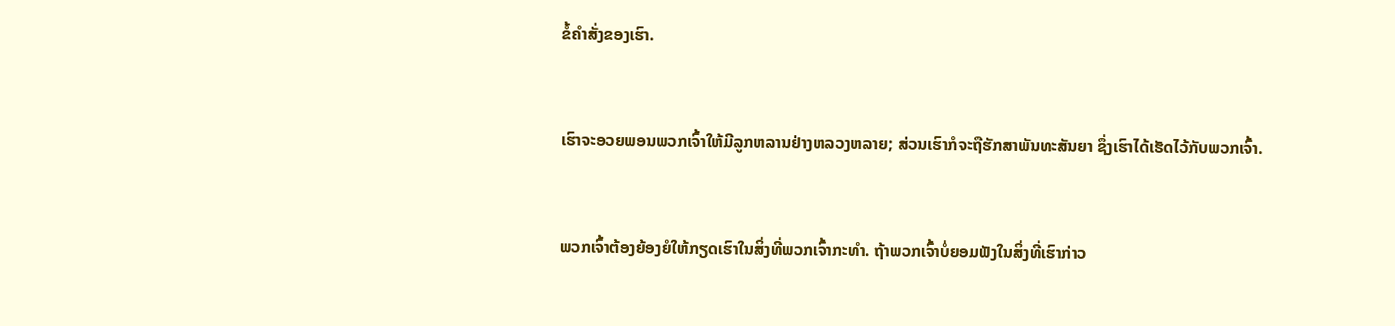ຂໍ້ຄຳສັ່ງຂອງເຮົາ.


ເຮົາຈະອວຍພອນພວກເຈົ້າໃຫ້ມີລູກຫລານຢ່າງຫລວງຫລາຍ; ສ່ວນເຮົາກໍຈະຖືຮັກສາພັນທະສັນຍາ ຊຶ່ງເຮົາໄດ້ເຮັດໄວ້ກັບພວກເຈົ້າ.


ພວກເຈົ້າຕ້ອງຍ້ອງຍໍໃຫ້ກຽດເຮົາໃນສິ່ງທີ່ພວກເຈົ້າກະທຳ. ຖ້າພວກເຈົ້າບໍ່ຍອມຟັງໃນສິ່ງທີ່ເຮົາກ່າວ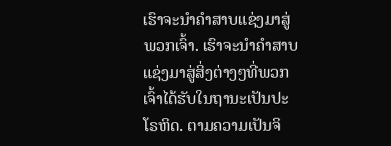ເຮົາຈະນຳຄຳສາບແຊ່ງມາສູ່ພວກເຈົ້າ. ເຮົາຈະນຳຄຳສາບແຊ່ງມາສູ່ສິ່ງຕ່າງໆທີ່ພວກເຈົ້າໄດ້ຮັບໃນຖານະເປັນປະໂຣຫິດ. ຕາມຄວາມເປັນຈິ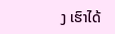ງ ເຮົາໄດ້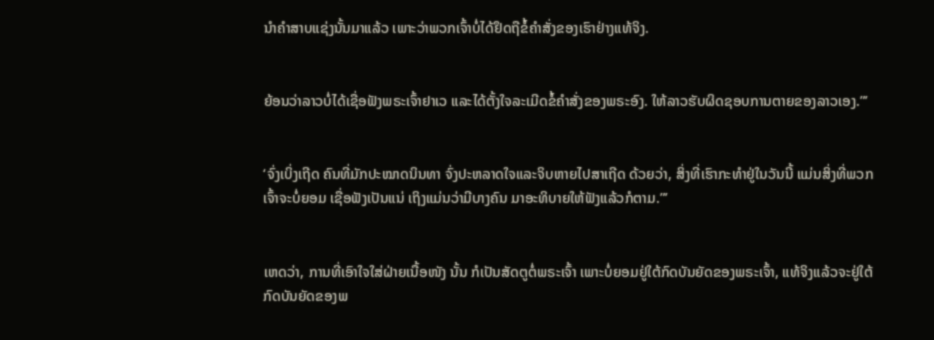ນຳຄຳສາບແຊ່ງນັ້ນມາແລ້ວ ເພາະວ່າພວກເຈົ້າບໍ່ໄດ້ຢຶດຖືຂໍ້ຄຳສັ່ງຂອງເຮົາຢ່າງແທ້ຈິງ.


ຍ້ອນວ່າລາວບໍ່ໄດ້ເຊື່ອຟັງພຣະເຈົ້າຢາເວ ແລະໄດ້ຕັ້ງໃຈລະເມີດຂໍ້ຄຳສັ່ງຂອງພຣະອົງ. ໃຫ້ລາວຮັບຜິດຊອບການຕາຍຂອງລາວເອງ.”’


‘ຈົ່ງເບິ່ງເຖີດ ຄົນທີ່ມັກປະໝາດນິນທາ ຈົ່ງປະຫລາດໃຈແລະຈິບຫາຍໄປສາເຖີດ ດ້ວຍວ່າ, ສິ່ງທີ່ເຮົາກະທຳຢູ່ໃນວັນນີ້ ແມ່ນສິ່ງທີ່ພວກເຈົ້າຈະບໍ່ຍອມ ເຊື່ອຟັງເປັນແນ່ ເຖິງແມ່ນວ່າມີບາງຄົນ ມາອະທິບາຍໃຫ້ຟັງແລ້ວກໍຕາມ.”’


ເຫດວ່າ, ການທີ່ເອົາໃຈໃສ່ຝ່າຍເນື້ອໜັງ ນັ້ນ ກໍເປັນສັດຕູຕໍ່ພຣະເຈົ້າ ເພາະບໍ່ຍອມຢູ່ໃຕ້ກົດບັນຍັດຂອງພຣະເຈົ້າ, ແທ້ຈິງແລ້ວຈະຢູ່ໃຕ້ກົດບັນຍັດຂອງພ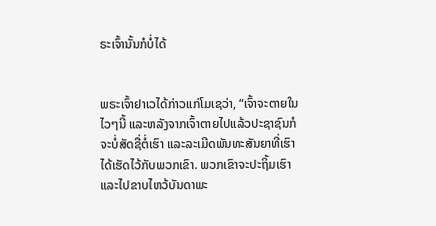ຣະເຈົ້ານັ້ນກໍບໍ່ໄດ້


ພຣະເຈົ້າຢາເວໄດ້ກ່າວແກ່ໂມເຊວ່າ, “ເຈົ້າຈະຕາຍໃນໄວໆນີ້ ແລະຫລັງຈາກເຈົ້າຕາຍໄປແລ້ວປະຊາຊົນກໍຈະບໍ່ສັດຊື່ຕໍ່ເຮົາ ແລະລະເມີດພັນທະສັນຍາທີ່ເຮົາໄດ້ເຮັດໄວ້ກັບພວກເຂົາ. ພວກເຂົາຈະປະຖິ້ມເຮົາ ແລະໄປຂາບໄຫວ້ບັນດາພະ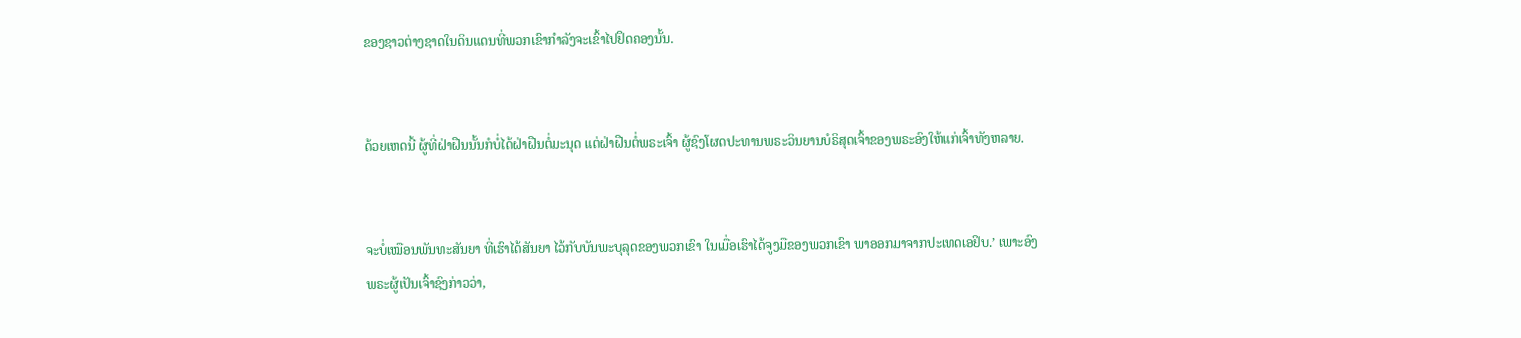ຂອງຊາວຕ່າງຊາດໃນດິນແດນທີ່ພວກເຂົາກຳລັງຈະເຂົ້າໄປຢຶດຄອງນັ້ນ.


ດ້ວຍເຫດນີ້ ຜູ້ທີ່ຝ່າຝືນນັ້ນກໍບໍ່ໄດ້ຝ່າຝືນຕໍ່ມະນຸດ ແຕ່ຝ່າຝືນຕໍ່ພຣະເຈົ້າ ຜູ້ຊົງໂຜດປະທານພຣະວິນຍານບໍຣິສຸດເຈົ້າຂອງພຣະອົງໃຫ້ແກ່ເຈົ້າທັງຫລາຍ.


ຈະບໍ່ເໝືອນພັນທະສັນຍາ ທີ່ເຮົາໄດ້ສັນຍາ ໄວ້ກັບບັນພະບຸລຸດຂອງພວກເຂົາ ໃນເມື່ອເຮົາໄດ້ຈູງມືຂອງພວກເຂົາ ພາອອກມາຈາກປະເທດເອຢິບ.’ ເພາະອົງພຣະຜູ້ເປັນເຈົ້າຊົງກ່າວວ່າ,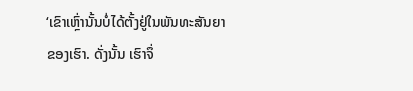‘ເຂົາເຫຼົ່ານັ້ນບໍ່ໄດ້ຕັ້ງຢູ່ໃນພັນທະສັນຍາຂອງເຮົາ. ດັ່ງນັ້ນ ເຮົາຈຶ່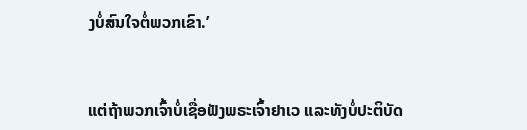ງບໍ່ສົນໃຈຕໍ່ພວກເຂົາ.’


ແຕ່ຖ້າພວກເຈົ້າບໍ່ເຊື່ອຟັງພຣະເຈົ້າຢາເວ ແລະທັງບໍ່ປະຕິບັດ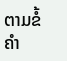ຕາມຂໍ້ຄຳ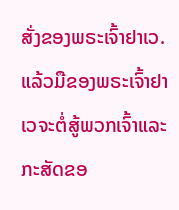ສັ່ງຂອງພຣະເຈົ້າຢາເວ. ແລ້ວມືຂອງພຣະເຈົ້າຢາເວຈະຕໍ່ສູ້ພວກເຈົ້າແລະກະສັດຂອ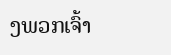ງພວກເຈົ້າ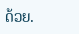ດ້ວຍ.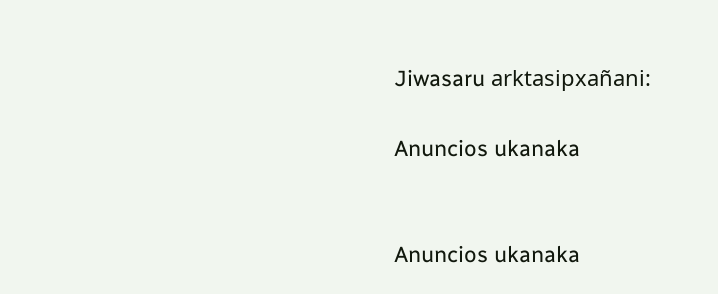Jiwasaru arktasipxañani:

Anuncios ukanaka


Anuncios ukanaka